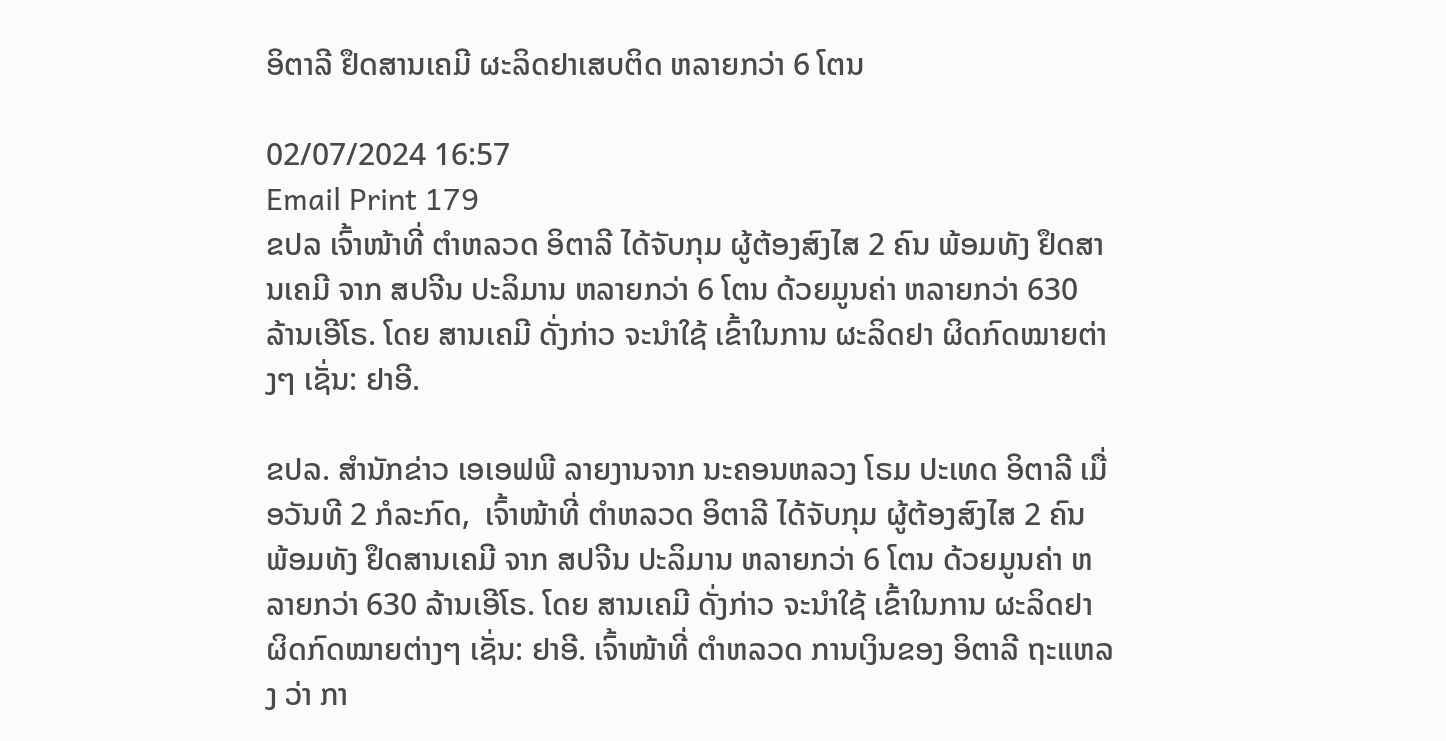ອິຕາລີ ຢຶດສານເຄມີ ຜະລິດຢາເສບຕິດ ຫລາຍກວ່າ 6 ໂຕນ

02/07/2024 16:57
Email Print 179
ຂປລ ເຈົ້າໜ້າທີ່ ຕຳຫລວດ ອິຕາລີ ໄດ້ຈັບກຸມ ຜູ້ຕ້ອງສົງໄສ 2 ຄົນ ພ້ອມທັງ ຢຶດສານເຄມີ ຈາກ ສປຈີນ ປະລິມານ ຫລາຍກວ່າ 6 ໂຕນ ດ້ວຍມູນຄ່າ ຫລາຍກວ່າ 630 ລ້ານເອີໂຣ. ໂດຍ ສານເຄມີ ດັ່ງກ່າວ ຈະນຳໃຊ້ ເຂົ້າໃນການ ຜະລິດຢາ ຜິດກົດໝາຍຕ່າງໆ ເຊັ່ນ: ຢາອີ.

ຂປລ. ສຳນັກຂ່າວ ເອເອຟພີ ລາຍງານຈາກ ນະຄອນຫລວງ ໂຣມ ປະເທດ ອິຕາລີ ເມື່ອວັນທີ 2 ກໍລະກົດ,  ເຈົ້າໜ້າທີ່ ຕຳຫລວດ ອິຕາລີ ໄດ້ຈັບກຸມ ຜູ້ຕ້ອງສົງໄສ 2 ຄົນ ພ້ອມທັງ ຢຶດສານເຄມີ ຈາກ ສປຈີນ ປະລິມານ ຫລາຍກວ່າ 6 ໂຕນ ດ້ວຍມູນຄ່າ ຫລາຍກວ່າ 630 ລ້ານເອີໂຣ. ໂດຍ ສານເຄມີ ດັ່ງກ່າວ ຈະນຳໃຊ້ ເຂົ້າໃນການ ຜະລິດຢາ ຜິດກົດໝາຍຕ່າງໆ ເຊັ່ນ: ຢາອີ. ເຈົ້າໜ້າທີ່ ຕຳຫລວດ ການເງິນຂອງ ອິຕາລີ ຖະແຫລງ ວ່າ ກາ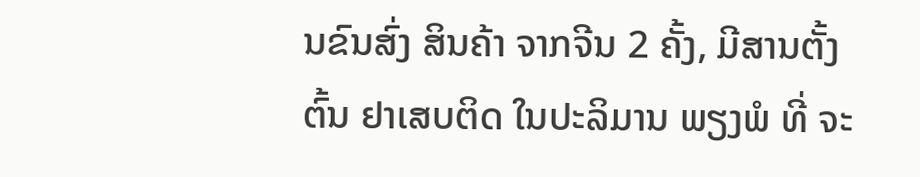ນຂົນສົ່ງ ສິນຄ້າ ຈາກຈີນ 2 ຄັ້ງ, ມີສານຕັ້ງຕົ້ນ ຢາເສບຕິດ ໃນປະລິມານ ພຽງພໍ ທີ່ ຈະ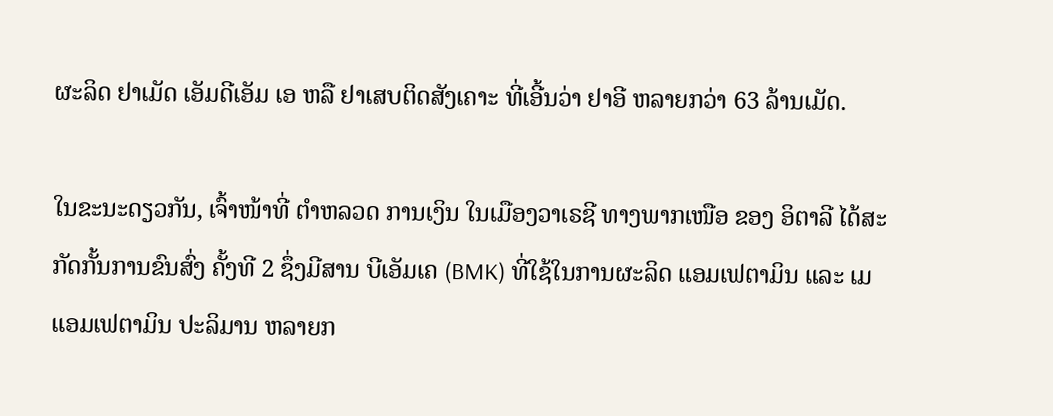ຜະລິດ ຢາເມັດ ເອັມດີເອັມ ເອ ຫລື ຢາເສບຕິດສັງເຄາະ ທີ່ເອີ້ນວ່າ ຢາອີ ຫລາຍກວ່າ 63 ລ້ານເມັດ.

ໃນຂະນະດຽວກັນ, ເຈົ້າໜ້າທີ່ ຕຳຫລວດ ການເງິນ ໃນເມືອງວາເຣຊີ ທາງພາກເໜືອ ຂອງ ອິຕາລີ ໄດ້ສະກັດກັ້ນການຂົນສົ່ງ ຄັ້ງທີ 2 ຊຶ່ງມີສານ ບີເອັມເຄ (BMK) ທີ່ໃຊ້ໃນການຜະລິດ ແອມເຟຕາມິນ ແລະ ເມແອມເຟຕາມິນ ປະລິມານ ຫລາຍກ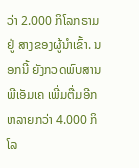ວ່າ 2.000 ກິໂລກຣາມ ຢູ່ ສາງຂອງຜູ້ນໍາເຂົ້າ. ນອກນີ້ ຍັງກວດພົບສານ ພີເອັມເຄ ເພີ່ມຕື່ມອີກ ຫລາຍກວ່າ 4.000 ກິໂລ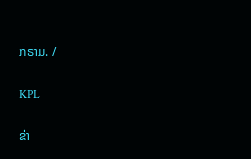ກຣາມ. /

KPL

ຂ່າ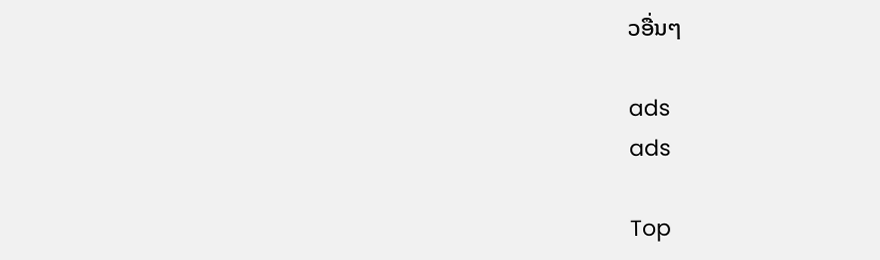ວອື່ນໆ

ads
ads

Top